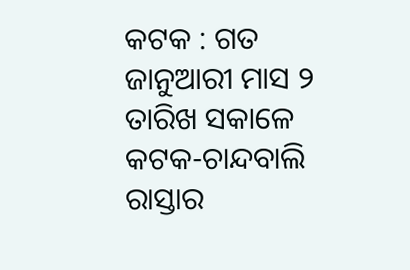କଟକ : ଗତ ଜାନୁଆରୀ ମାସ ୨ ତାରିଖ ସକାଳେ କଟକ-ଚାନ୍ଦବାଲି ରାସ୍ତାର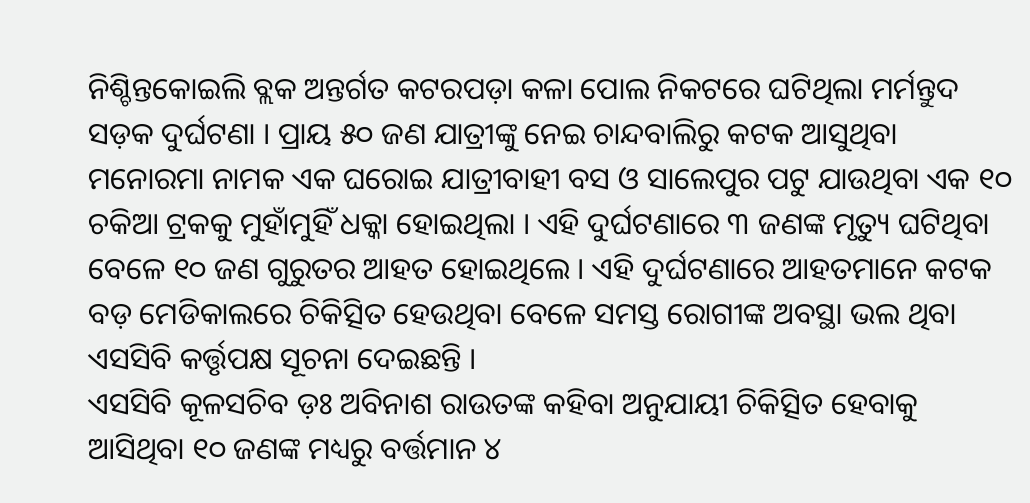ନିଶ୍ଚିନ୍ତକୋଇଲି ବ୍ଲକ ଅନ୍ତର୍ଗତ କଟରପଡ଼ା କଳା ପୋଲ ନିକଟରେ ଘଟିଥିଲା ମର୍ମନ୍ତୁଦ ସଡ଼କ ଦୁର୍ଘଟଣା । ପ୍ରାୟ ୫୦ ଜଣ ଯାତ୍ରୀଙ୍କୁ ନେଇ ଚାନ୍ଦବାଲିରୁ କଟକ ଆସୁଥିବା ମନୋରମା ନାମକ ଏକ ଘରୋଇ ଯାତ୍ରୀବାହୀ ବସ ଓ ସାଲେପୁର ପଟୁ ଯାଉଥିବା ଏକ ୧୦ ଚକିଆ ଟ୍ରକକୁ ମୁହାଁମୁହିଁ ଧକ୍କା ହୋଇଥିଲା । ଏହି ଦୁର୍ଘଟଣାରେ ୩ ଜଣଙ୍କ ମୃତ୍ୟୁ ଘଟିଥିବା ବେଳେ ୧୦ ଜଣ ଗୁରୁତର ଆହତ ହୋଇଥିଲେ । ଏହି ଦୁର୍ଘଟଣାରେ ଆହତମାନେ କଟକ ବଡ଼ ମେଡିକାଲରେ ଚିକିତ୍ସିତ ହେଉଥିବା ବେଳେ ସମସ୍ତ ରୋଗୀଙ୍କ ଅବସ୍ଥା ଭଲ ଥିବା ଏସସିବି କର୍ତ୍ତୃପକ୍ଷ ସୂଚନା ଦେଇଛନ୍ତି ।
ଏସସିବି କୂଳସଚିବ ଡ଼ଃ ଅବିନାଶ ରାଉତଙ୍କ କହିବା ଅନୁଯାୟୀ ଚିକିତ୍ସିତ ହେବାକୁ ଆସିଥିବା ୧୦ ଜଣଙ୍କ ମଧ୍ୟରୁ ବର୍ତ୍ତମାନ ୪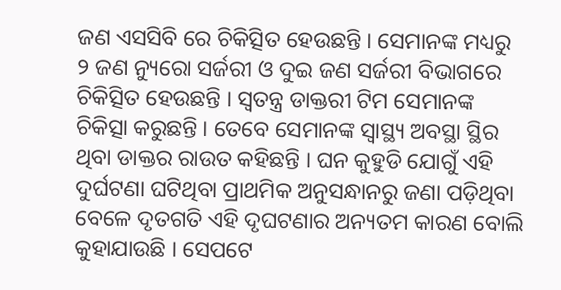ଜଣ ଏସସିବି ରେ ଚିକିତ୍ସିତ ହେଉଛନ୍ତି । ସେମାନଙ୍କ ମଧ୍ୟରୁ ୨ ଜଣ ନ୍ୟୁରୋ ସର୍ଜରୀ ଓ ଦୁଇ ଜଣ ସର୍ଜରୀ ବିଭାଗରେ ଚିକିତ୍ସିତ ହେଉଛନ୍ତି । ସ୍ବତନ୍ତ୍ର ଡାକ୍ତରୀ ଟିମ ସେମାନଙ୍କ ଚିକିତ୍ସା କରୁଛନ୍ତି । ତେବେ ସେମାନଙ୍କ ସ୍ବାସ୍ଥ୍ୟ ଅବସ୍ଥା ସ୍ଥିର ଥିବା ଡାକ୍ତର ରାଉତ କହିଛନ୍ତି । ଘନ କୁହୁଡି ଯୋଗୁଁ ଏହି ଦୁର୍ଘଟଣା ଘଟିଥିବା ପ୍ରାଥମିକ ଅନୁସନ୍ଧାନରୁ ଜଣା ପଡ଼ିଥିବା ବେଳେ ଦୃତଗତି ଏହି ଦୃଘଟଣାର ଅନ୍ୟତମ କାରଣ ବୋଲି କୁହାଯାଉଛି । ସେପଟେ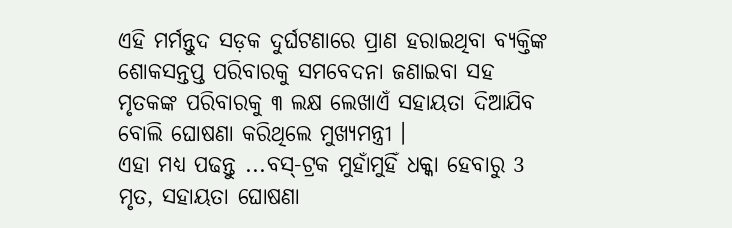ଏହି ମର୍ମନ୍ତୁଦ ସଡ଼କ ଦୁର୍ଘଟଣାରେ ପ୍ରାଣ ହରାଇଥିବା ବ୍ୟକ୍ତିଙ୍କ ଶୋକସନ୍ତପ୍ତ ପରିବାରକୁ ସମବେଦନା ଜଣାଇବା ସହ ମୃତକଙ୍କ ପରିବାରକୁ ୩ ଲକ୍ଷ ଲେଖାଏଁ ସହାୟତା ଦିଆଯିବ ବୋଲି ଘୋଷଣା କରିଥିଲେ ମୁଖ୍ୟମନ୍ତ୍ରୀ ।
ଏହା ମଧ୍ୟ ପଢନ୍ତୁ ...ବସ୍-ଟ୍ରକ ମୁହାଁମୁହିଁ ଧକ୍କା ହେବାରୁ 3 ମୃତ, ସହାୟତା ଘୋଷଣା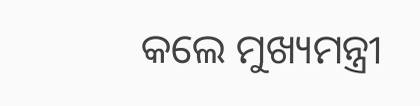କଲେ ମୁଖ୍ୟମନ୍ତ୍ରୀ